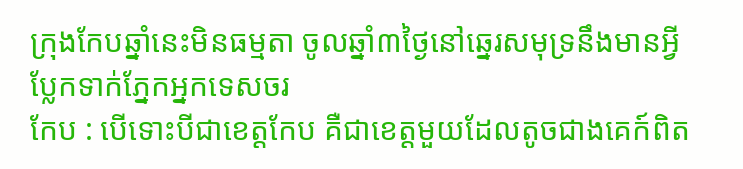ក្រុងកែបឆ្នាំនេះមិនធម្មតា ចូលឆ្នាំ៣ថ្ងៃនៅឆ្នេរសមុទ្រនឹងមានអ្វីប្លែកទាក់ភ្នែកអ្នកទេសចរ
កែប : បើទោះបីជាខេត្តកែប គឺជាខេត្តមួយដែលតូចជាងគេក៍ពិត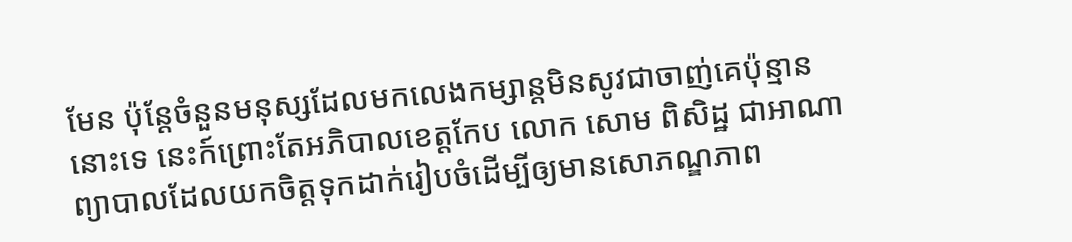មែន ប៉ុន្តែចំនួនមនុស្សដែលមកលេងកម្សាន្តមិនសូវជាចាញ់គេប៉ុន្មាននោះទេ នេះក៍ព្រោះតែអភិបាលខេត្តកែប លោក សោម ពិសិដ្ឋ ជាអាណាព្យាបាលដែលយកចិត្តទុកដាក់រៀបចំដើម្បីឲ្យមានសោភណ្ឌភាព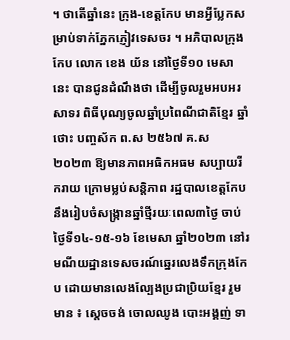។ ថាតើឆ្នាំនេះ ក្រុង-ខេត្តកែប មានអ្វីប្លែកសម្រាប់ទាក់ភ្នែកភ្ញៀវទេសចរ ។ អភិបាលក្រុងកែប លោក ខេង យ័ន នៅថ្ងៃទី១០ មេសានេះ បានជូនដំណឹងថា ដើម្បីចូលរួមអបអរសាទរ ពិធីបុណ្យចូលឆ្នាំប្រពៃណីជាតិខ្មែរ ឆ្នាំថោះ បញ្ចស័ក ព.ស ២៥៦៧ គ.ស ២០២៣ ឱ្យមានភាពអធិកអធម សប្បាយរីករាយ ក្រោមម្លប់សន្តិភាព រដ្ឋបាលខេត្តកែបនឹងរៀបចំសង្រ្កានឆ្នាំថ្មីរយៈពេល៣ថ្ងៃ ចាប់ថ្ងៃទី១៤-១៥-១៦ ខែមេសា ឆ្នាំ២០២៣ នៅរមណីយដ្ឋានទេសចរណ៍ឆ្នេរលេងទឹកក្រុងកែប ដោយមានលេងល្បែងប្រជាប្រិយខ្មែរ រួមមាន ៖ ស្ដេចចង់ ចោលឈូង បោះអង្គញ់ ទា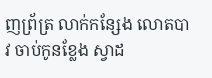ញព្រ័ត្រ លាក់កន្សែង លោតបាវ ចាប់កូនខ្លែង ស្វាដ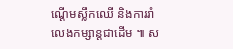ណ្ដើមស្លឹកឈើ និងការរាំលេងកម្សាន្តជាដើម ៕ ស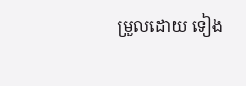ម្រួលដោយ ទៀង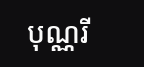បុណ្ណរី